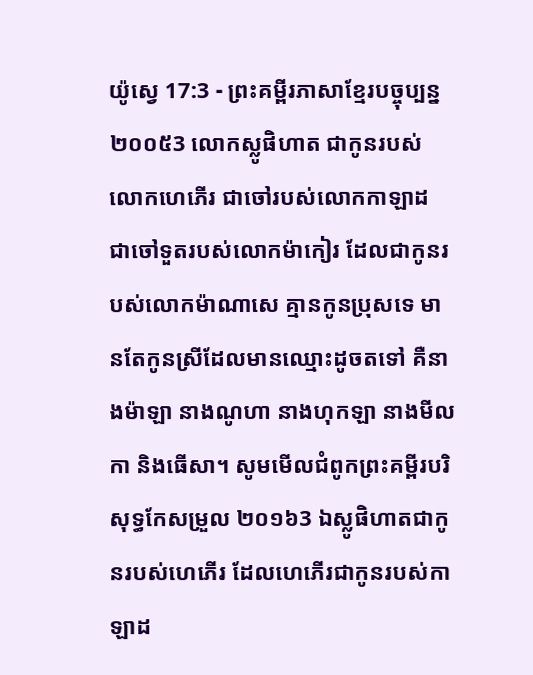យ៉ូស្វេ 17:3 - ព្រះគម្ពីរភាសាខ្មែរបច្ចុប្បន្ន ២០០៥3 លោកស្លូផិហាត ជាកូនរបស់លោកហេភើរ ជាចៅរបស់លោកកាឡាដ ជាចៅទួតរបស់លោកម៉ាកៀរ ដែលជាកូនរបស់លោកម៉ាណាសេ គ្មានកូនប្រុសទេ មានតែកូនស្រីដែលមានឈ្មោះដូចតទៅ គឺនាងម៉ាឡា នាងណូហា នាងហុកឡា នាងមីលកា និងធើសា។ សូមមើលជំពូកព្រះគម្ពីរបរិសុទ្ធកែសម្រួល ២០១៦3 ឯស្លូផិហាតជាកូនរបស់ហេភើរ ដែលហេភើរជាកូនរបស់កាឡាដ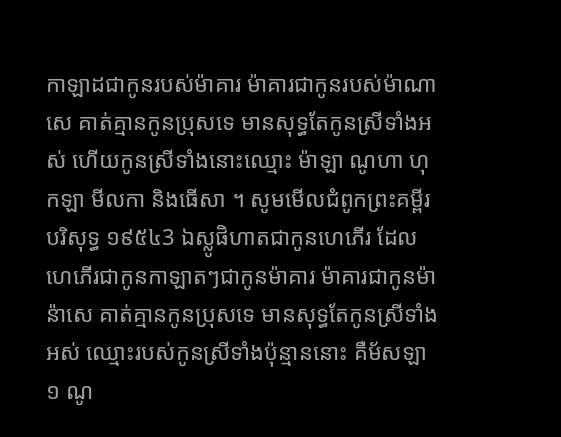កាឡាដជាកូនរបស់ម៉ាគារ ម៉ាគារជាកូនរបស់ម៉ាណាសេ គាត់គ្មានកូនប្រុសទេ មានសុទ្ធតែកូនស្រីទាំងអស់ ហើយកូនស្រីទាំងនោះឈ្មោះ ម៉ាឡា ណូហា ហុកឡា មីលកា និងធើសា ។ សូមមើលជំពូកព្រះគម្ពីរបរិសុទ្ធ ១៩៥៤3 ឯស្លូផិហាតជាកូនហេភើរ ដែលហេភើរជាកូនកាឡាតៗជាកូនម៉ាគារ ម៉ាគារជាកូនម៉ាន៉ាសេ គាត់គ្មានកូនប្រុសទេ មានសុទ្ធតែកូនស្រីទាំងអស់ ឈ្មោះរបស់កូនស្រីទាំងប៉ុន្មាននោះ គឺម័សឡា១ ណូ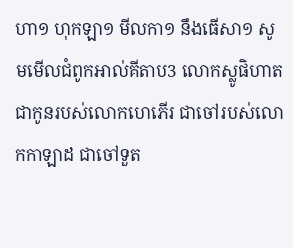ហា១ ហុកឡា១ មីលកា១ នឹងធើសា១ សូមមើលជំពូកអាល់គីតាប3 លោកស្លូផិហាត ជាកូនរបស់លោកហេភើរ ជាចៅរបស់លោកកាឡាដ ជាចៅទួត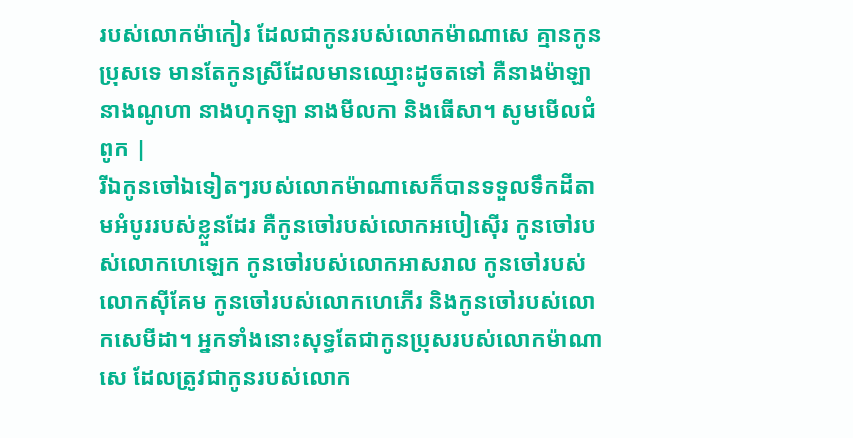របស់លោកម៉ាកៀរ ដែលជាកូនរបស់លោកម៉ាណាសេ គ្មានកូនប្រុសទេ មានតែកូនស្រីដែលមានឈ្មោះដូចតទៅ គឺនាងម៉ាឡា នាងណូហា នាងហុកឡា នាងមីលកា និងធើសា។ សូមមើលជំពូក |
រីឯកូនចៅឯទៀតៗរបស់លោកម៉ាណាសេក៏បានទទួលទឹកដីតាមអំបូររបស់ខ្លួនដែរ គឺកូនចៅរបស់លោកអបៀស៊ើរ កូនចៅរបស់លោកហេឡេក កូនចៅរបស់លោកអាសរាល កូនចៅរបស់លោកស៊ីគែម កូនចៅរបស់លោកហេភើរ និងកូនចៅរបស់លោកសេមីដា។ អ្នកទាំងនោះសុទ្ធតែជាកូនប្រុសរបស់លោកម៉ាណាសេ ដែលត្រូវជាកូនរបស់លោក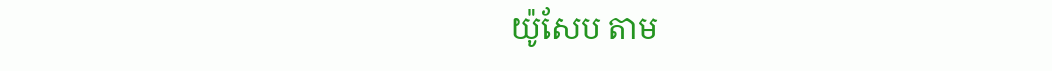យ៉ូសែប តាម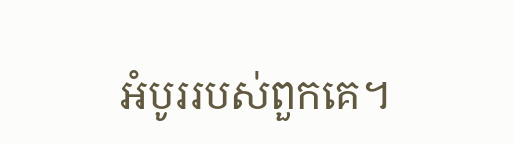អំបូររបស់ពួកគេ។